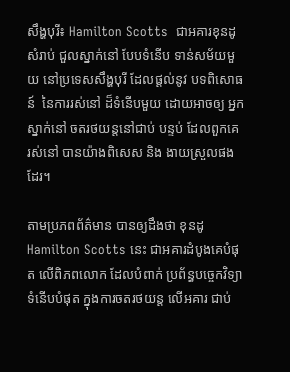សឹង្ហបុរី៖ Hamilton Scotts  ជាអគារខុនដូ សំរាប់ ជួលស្នាក់នៅ បែបទំនើប ទាន់សម័យមួយ នៅប្រទេសសឹង្ហបុរី ដែលផ្តល់នូវ បទពិសោធន៍  នៃការរស់នៅ ដ៏ទំនើបមួយ ដោយអាចឲ្យ អ្នកស្នាក់នៅ ចតរថយន្តនៅជាប់ បន្ទប់ ដែលពួកគេ រស់នៅ បានយ៉ាងពិសេស និង ងាយស្រួលផងដែរ។

តាមប្រភពព័ត៌មាន បានឲ្យដឹងថា ខុនដូ Hamilton Scotts នេះ ជាអគារដំបូងគេបំផុត លើពិភពលោក ដែលបំពាក់ ប្រព័ន្ធបច្ចេកវិទ្យា ទំនើបបំផុត ក្នុងការចតរថយន្ត លើអគារ ជាប់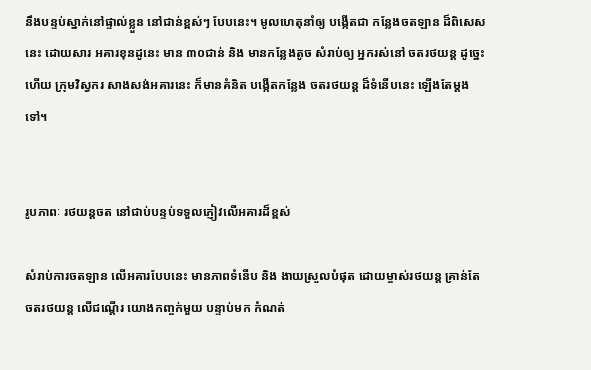នឹងបន្ទប់ស្នាក់នៅផ្ទាល់ខ្លួន នៅជាន់ខ្ពស់ៗ បែបនេះ។ មូលហេតុនាំឲ្យ បង្កើតជា កន្លែងចតឡាន ដ៏ពិសេសនេះ ដោយសារ អគារខុនដូនេះ មាន ៣០ជាន់ និង មានកន្លែងតូច សំរាប់ឲ្យ អ្នករស់នៅ ចតរថយន្ត ដូច្នេះហើយ ក្រុមវិស្វករ សាងសង់អគារនេះ ក៏មានគំនិត បង្កើតកន្លែង ចតរថយន្ត ដ៏ទំនើបនេះ ឡើងតែម្តងទៅ។


រូបភាពៈ រថយន្តចត នៅជាប់បន្ទប់ទទួលភ្ញៀវលើអគារដ៏ខ្ពស់

សំរាប់ការចតឡាន លើអគារបែបនេះ មានភាពទំនើប និង ងាយស្រួលបំផុត ដោយម្ចាស់រថយន្ត គ្រាន់តែ ចតរថយន្ត លើជណ្តើរ យោងកញ្ចក់មួយ បន្ទាប់មក កំណត់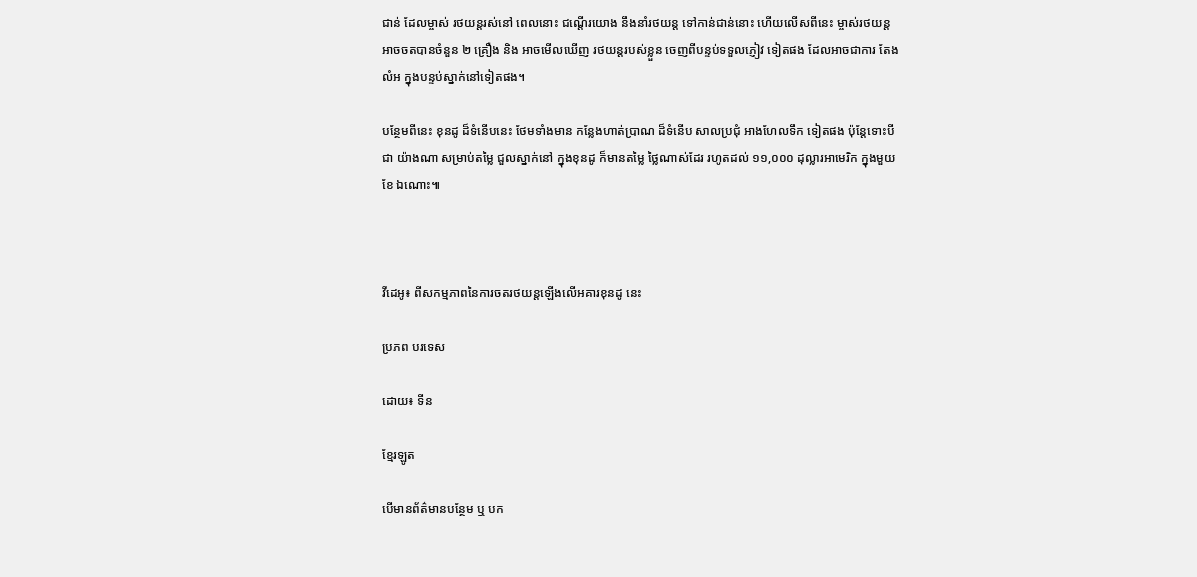ជាន់ ដែលម្ចាស់ រថយន្តរស់នៅ ពេលនោះ ជណ្តើរយោង នឹងនាំរថយន្ត ទៅកាន់ជាន់នោះ ហើយលើសពីនេះ ម្ចាស់រថយន្តអាចចតបានចំនួន ២ គ្រឿង និង អាចមើលឃើញ រថយន្តរបស់ខ្លួន ចេញពីបន្ទប់ទទួលភ្ញៀវ ទៀតផង ដែលអាចជាការ តែងលំអ ក្នុងបន្ទប់ស្នាក់នៅទៀតផង។

បន្ថែមពីនេះ ខុនដូ ដ៏ទំនើបនេះ ថែមទាំងមាន កន្លែងហាត់ប្រាណ ដ៏ទំនើប សាលប្រជុំ អាងហែលទឹក ទៀតផង ប៉ុន្តែទោះបីជា យ៉ាងណា សម្រាប់តម្លៃ ជួលស្នាក់នៅ ក្នុងខុនដូ ក៏មានតម្លៃ ថ្លៃណាស់ដែរ រហូតដល់ ១១,០០០ ដុល្លារអាមេរិក ក្នុងមួយខែ ឯណោះ៕



វីដេអូ៖ ពីសកម្មភាពនៃការចតរថយន្តឡើងលើអគារខុនដូ នេះ

ប្រភព បរទេស

ដោយ៖ ទីន

ខ្មែរឡូត

បើមានព័ត៌មានបន្ថែម ឬ បក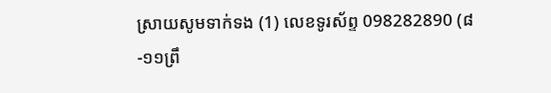ស្រាយសូមទាក់ទង (1) លេខទូរស័ព្ទ 098282890 (៨-១១ព្រឹ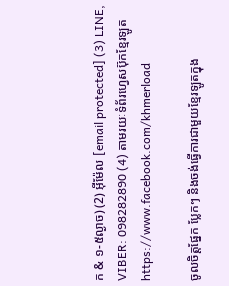ក & ១-៥ល្ងាច) (2) អ៊ីម៉ែល [email protected] (3) LINE, VIBER: 098282890 (4) តាមរយៈទំព័រហ្វេសប៊ុកខ្មែរឡូត https://www.facebook.com/khmerload

ចូលចិត្តផ្នែក ប្លែកៗ និងចង់ធ្វើការជាមួយខ្មែរឡូតក្នុង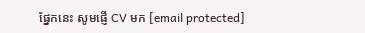ផ្នែកនេះ សូមផ្ញើ CV មក [email protected]